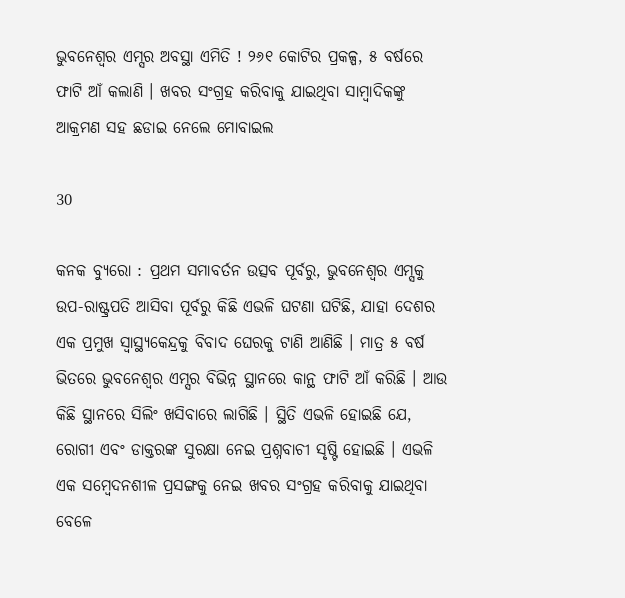ଭୁବନେଶ୍ୱର ଏମ୍ସର ଅବସ୍ଥା ଏମିତି ! ୨୬୧ କୋଟିର ପ୍ରକଳ୍ପ, ୫ ବର୍ଷରେ ଫାଟି ଆଁ କଲାଣି । ଖବର ସଂଗ୍ରହ କରିବାକୁ ଯାଇଥିବା ସାମ୍ବାଦିକଙ୍କୁ ଆକ୍ରମଣ ସହ ଛଡାଇ ନେଲେ ମୋବାଇଲ

30

କନକ ବ୍ୟୁରୋ : ପ୍ରଥମ ସମାବର୍ତନ ଉତ୍ସବ ପୂର୍ବରୁ, ଭୁବନେଶ୍ୱର ଏମ୍ସକୁ ଉପ-ରାଷ୍ଟ୍ରପତି ଆସିବା ପୂର୍ବରୁ କିଛି ଏଭଳି ଘଟଣା ଘଟିଛି, ଯାହା ଦେଶର ଏକ ପ୍ରମୁଖ ସ୍ୱାସ୍ଥ୍ୟକେନ୍ଦ୍ରକୁ ବିବାଦ ଘେରକୁ ଟାଣି ଆଣିଛି । ମାତ୍ର ୫ ବର୍ଷ ଭିତରେ ଭୁବନେଶ୍ୱର ଏମ୍ସର ବିଭିନ୍ନ ସ୍ଥାନରେ କାନ୍ଥ ଫାଟି ଆଁ କରିଛି । ଆଉ କିଛି ସ୍ଥାନରେ ସିଲିଂ ଖସିବାରେ ଲାଗିଛି । ସ୍ଥିତି ଏଭଳି ହୋଇଛି ଯେ, ରୋଗୀ ଏବଂ ଡାକ୍ତରଙ୍କ ସୁରକ୍ଷା ନେଇ ପ୍ରଶ୍ନବାଚୀ ସୃଷ୍ଟି ହୋଇଛି । ଏଭଳି ଏକ ସମ୍ବେଦନଶୀଳ ପ୍ରସଙ୍ଗକୁ ନେଇ ଖବର ସଂଗ୍ରହ କରିବାକୁ ଯାଇଥିବା ବେଳେ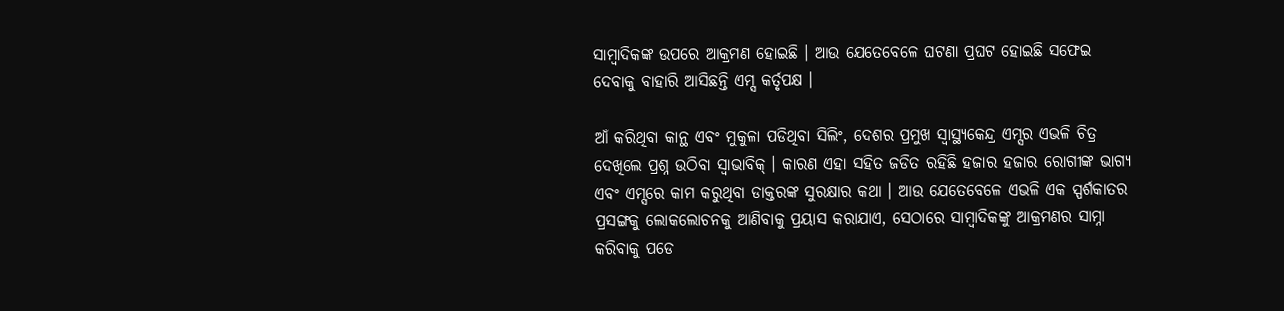ସାମ୍ବାଦିକଙ୍କ ଉପରେ ଆକ୍ରମଣ ହୋଇଛି । ଆଉ ଯେତେବେଳେ ଘଟଣା ପ୍ରଘଟ ହୋଇଛି ସଫେଇ ଦେବାକୁ ବାହାରି ଆସିଛନ୍ତି ଏମ୍ସ କର୍ତୃପକ୍ଷ ।

ଆଁ କରିଥିବା କାନ୍ଥ ଏବଂ ମୁକୁଳା ପଡିଥିବା ସିଲିଂ, ଦେଶର ପ୍ରମୁଖ ସ୍ୱାସ୍ଥ୍ୟକେନ୍ଦ୍ର ଏମ୍ସର ଏଭଳି ଚିତ୍ର ଦେଖିଲେ ପ୍ରଶ୍ନ ଉଠିବା ସ୍ୱାଭାବିକ୍ । କାରଣ ଏହା ସହିତ ଜଡିତ ରହିଛି ହଜାର ହଜାର ରୋଗୀଙ୍କ ଭାଗ୍ୟ ଏବଂ ଏମ୍ସରେ କାମ କରୁଥିବା ଡାକ୍ତରଙ୍କ ସୁରକ୍ଷାର କଥା । ଆଉ ଯେତେବେଳେ ଏଭଳି ଏକ ସ୍ପର୍ଶକାତର ପ୍ରସଙ୍ଗକୁ ଲୋକଲୋଚନକୁ ଆଣିବାକୁ ପ୍ରୟାସ କରାଯାଏ, ସେଠାରେ ସାମ୍ବାଦିକଙ୍କୁ ଆକ୍ରମଣର ସାମ୍ନା କରିବାକୁ ପଡେ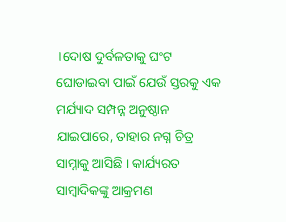।ଦୋଷ ଦୁର୍ବଳତାକୁ ଘଂଟ ଘୋଡାଇବା ପାଇଁ ଯେଉଁ ସ୍ତରକୁ ଏକ ମର୍ଯ୍ୟାଦ ସମ୍ପନ୍ନ ଅନୁଷ୍ଠାନ ଯାଇପାରେ, ତାହାର ନଗ୍ନ ଚିତ୍ର ସାମ୍ନାକୁ ଆସିଛି । କାର୍ଯ୍ୟରତ ସାମ୍ବାଦିକଙ୍କୁ ଆକ୍ରମଣ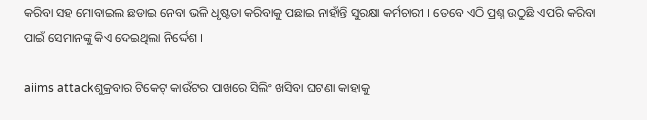କରିବା ସହ ମୋବାଇଲ ଛଡାଇ ନେବା ଭଳି ଧୃଷ୍ଟତା କରିବାକୁ ପଛାଇ ନାହାଁନ୍ତି ସୁରକ୍ଷା କର୍ମଚାରୀ । ତେବେ ଏଠି ପ୍ରଶ୍ନ ଉଠୁଛି ଏପରି କରିବା ପାଇଁ ସେମାନଙ୍କୁ କିଏ ଦେଇଥିଲା ନିର୍ଦ୍ଦେଶ ।

aiims attackଶୁକ୍ରବାର ଟିକେଟ୍ କାଉଁଟର ପାଖରେ ସିଲିଂ ଖସିବା ଘଟଣା କାହାକୁ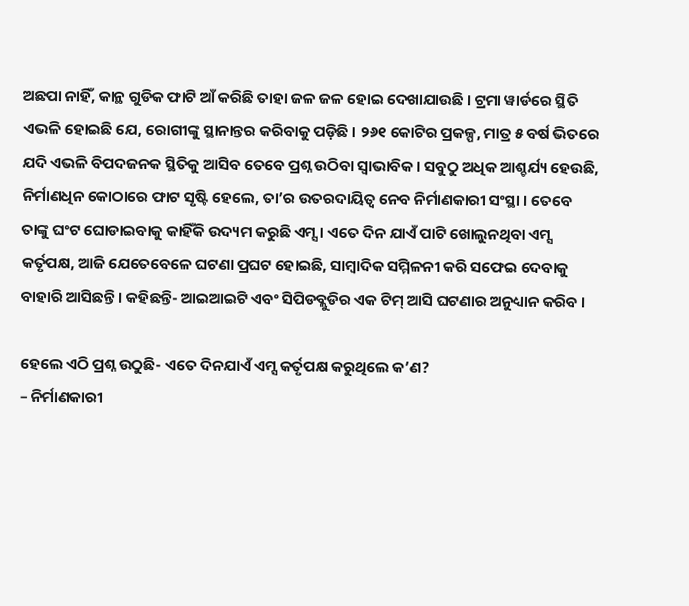ଅଛପା ନାହିଁ, କାନ୍ଥ ଗୁଡିକ ଫାଟି ଆଁ କରିଛି ତାହା ଜଳ ଜଳ ହୋଇ ଦେଖାଯାଉଛି । ଟ୍ରମା ୱାର୍ଡରେ ସ୍ଥିତି ଏଭଳି ହୋଇଛି ଯେ, ରୋଗୀଙ୍କୁ ସ୍ଥାନାନ୍ତର କରିବାକୁ ପଡ଼ିଛି । ୨୬୧ କୋଟିର ପ୍ରକଳ୍ପ, ମାତ୍ର ୫ ବର୍ଷ ଭିତରେ ଯଦି ଏଭଳି ବିପଦଜନକ ସ୍ଥିତିକୁ ଆସିବ ତେବେ ପ୍ରଶ୍ନ ଉଠିବା ସ୍ୱାଭାବିକ । ସବୁଠୁ ଅଧିକ ଆଶ୍ଚର୍ଯ୍ୟ ହେଉଛି, ନିର୍ମାଣଧିନ କୋଠାରେ ଫାଟ ସୃଷ୍ଟି ହେଲେ, ତା’ର ଉତରଦାୟିତ୍ୱ ନେବ ନିର୍ମାଣକାରୀ ସଂସ୍ଥା । ତେବେ ତାଙ୍କୁ ଘଂଟ ଘୋଡାଇବାକୁ କାହିଁକି ଉଦ୍ୟମ କରୁଛି ଏମ୍ସ । ଏତେ ଦିନ ଯାଏଁ ପାଟି ଖୋଲୁନଥିବା ଏମ୍ସ କର୍ତୃପକ୍ଷ, ଆଜି ଯେତେବେଳେ ଘଟଣା ପ୍ରଘଟ ହୋଇଛି, ସାମ୍ବାଦିକ ସମ୍ମିଳନୀ କରି ସଫେଇ ଦେବାକୁ ବାହାରି ଆସିଛନ୍ତି । କହିଛନ୍ତି- ଆଇଆଇଟି ଏବଂ ସିପିଡବ୍ଲୁଡିର ଏକ ଟିମ୍ ଆସି ଘଟଣାର ଅନୁଧ୍ୟାନ କରିବ ।

ହେଲେ ଏଠି ପ୍ରଶ୍ନ ଉଠୁଛି- ଏତେ ଦିନଯାଏଁ ଏମ୍ସ କର୍ତୃପକ୍ଷ କରୁଥିଲେ କ’ଣ?
– ନିର୍ମାଣକାରୀ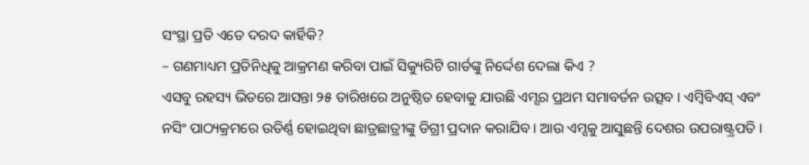ସଂସ୍ଥା ପ୍ରତି ଏତେ ଦରଦ କାର୍ହିକି?
– ଗଣମାଧ୍ୟମ ପ୍ରତିନିଧିକୁ ଆକ୍ରମଣ କରିବା ପାଇଁ ସିକ୍ୟୁରିଟି ଗାର୍ଡଙ୍କୁ ନିର୍ଦ୍ଦେଶ ଦେଲା କିଏ ?
ଏସବୁ ରହସ୍ୟ ଭିତରେ ଆସନ୍ତା ୨୫ ତାରିଖରେ ଅନୁଷ୍ଠିତ ହେବାକୁ ଯାଉଛି ଏମ୍ସର ପ୍ରଥମ ସମାବର୍ତନ ଉତ୍ସବ । ଏମ୍ବିବିଏସ୍ ଏବଂ ନସିଂ ପାଠ୍ୟକ୍ରମରେ ଉତିର୍ଣ୍ଣ ହୋଇଥିବା ଛାତ୍ରଛାତ୍ରୀଙ୍କୁ ଡିଗ୍ରୀ ପ୍ରଦାନ କରାଯିବ । ଆଉ ଏମ୍ସକୁ ଆସୁଛନ୍ତି ଦେଶର ଉପରାଷ୍ଟ୍ରପତି ।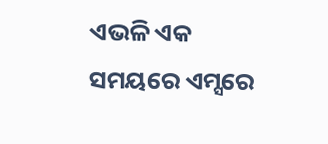ଏଭଳି ଏକ ସମୟରେ ଏମ୍ସରେ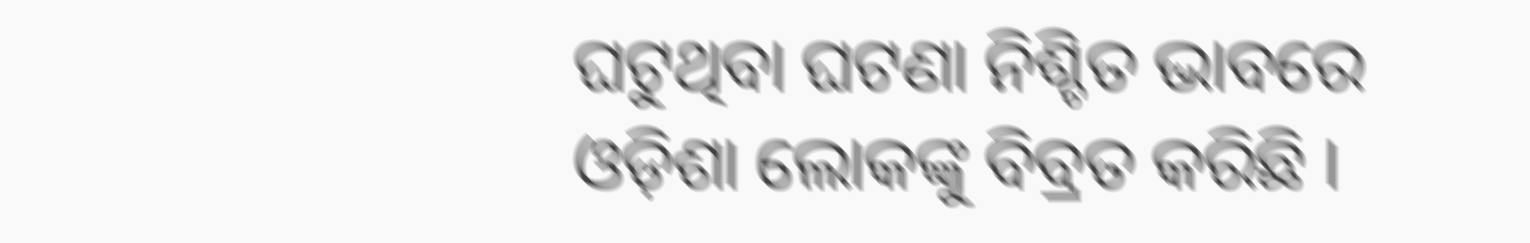ଘଟୁଥିବା ଘଟଣା ନିଶ୍ଚିତ ଭାବରେ ଓଡ଼ିଶା ଲୋକଙ୍କୁ ବିବ୍ରତ କରିଛି ।